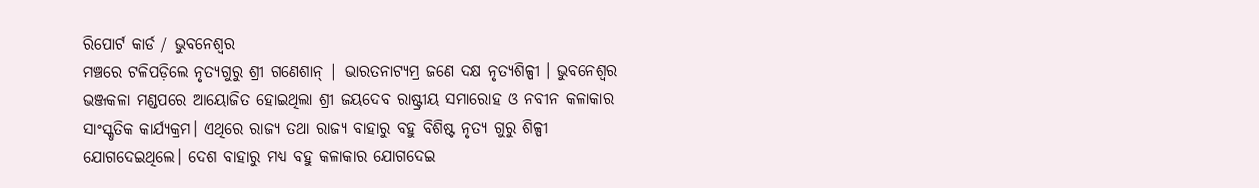ରିପୋର୍ଟ କାର୍ଡ / ଭୁବନେଶ୍ୱର
ମଞ୍ଚରେ ଟଳିପଡ଼ିଲେ ନୃତ୍ୟଗୁରୁ ଶ୍ରୀ ଗଣେଶାନ୍ | ଭାରତନାଟ୍ୟମ୍ର ଜଣେ ଦକ୍ଷ ନୃତ୍ୟଶିଳ୍ପୀ । ଭୁବନେଶ୍ୱର ଭଞ୍ଜକଳା ମଣ୍ଡପରେ ଆୟୋଜିତ ହୋଇଥିଲା ଶ୍ରୀ ଜୟଦେବ ରାଷ୍ଟ୍ରୀୟ ସମାରୋହ ଓ ନବୀନ କଳାକାର ସାଂସ୍କୃତିକ କାର୍ଯ୍ୟକ୍ରମ। ଏଥିରେ ରାଜ୍ୟ ତଥା ରାଜ୍ୟ ବାହାରୁ ବହୁ ବିଶିଷ୍ଟ ନୃତ୍ୟ ଗୁରୁ ଶିଳ୍ପୀ ଯୋଗଦେଇଥିଲେ। ଦେଶ ବାହାରୁ ମଧ୍ୟ ବହୁ କଳାକାର ଯୋଗଦେଇ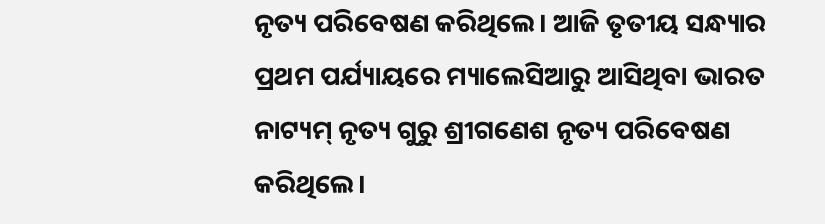ନୃତ୍ୟ ପରିବେଷଣ କରିଥିଲେ। ଆଜି ତୃତୀୟ ସନ୍ଧ୍ୟାର ପ୍ରଥମ ପର୍ଯ୍ୟାୟରେ ମ୍ୟାଲେସିଆରୁ ଆସିଥିବା ଭାରତ ନାଟ୍ୟମ୍ ନୃତ୍ୟ ଗୁରୁ ଶ୍ରୀଗଣେଶ ନୃତ୍ୟ ପରିବେଷଣ କରିଥିଲେ।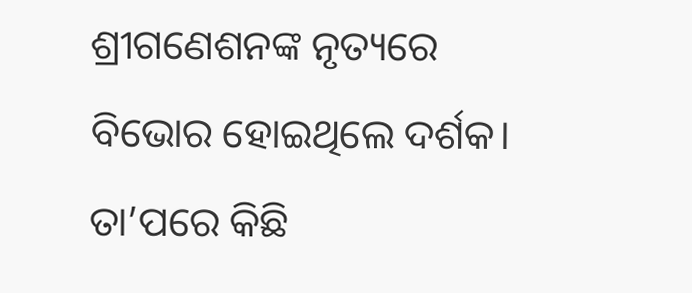ଶ୍ରୀଗଣେଶନଙ୍କ ନୃତ୍ୟରେ ବିଭୋର ହୋଇଥିଲେ ଦର୍ଶକ। ତା’ପରେ କିଛି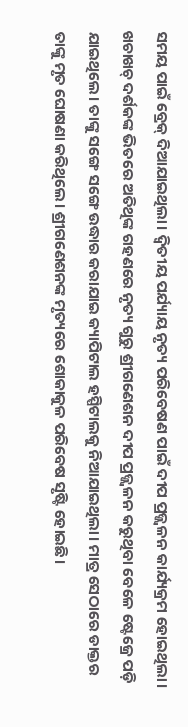ସମୟ ପାଇଁ ବ୍ରେକ୍ ଦିଆଯାଇଥିଲା। ଦ୍ୱିତୀୟ ପର୍ଯ୍ୟାୟ ନୃତ୍ୟ ପରିବେଷଣ ପାଇଁ ଦୀପ ପ୍ରଜ୍ଜ୍ୱଳନ କାର୍ଯ୍ୟକ୍ରମ ହୋଇଥିଲା। ଖଚାଖଚ୍ ଦର୍ଶକଙ୍କ ଭିତରେ ଅତିଥିଙ୍କ ଗହଣରେ ନୃତ୍ୟ ଗୁରୁ ଶ୍ରୀଗଣେଶନ ଦୀପ ପ୍ରଜ୍ଜ୍ୱଳନ କରୁଥିବା ବେଳେ ଷ୍ଟେଜ୍ରେ ପଡ଼ି ଯାଇଥିଲେ। ତାଙ୍କୁ ସଙ୍ଗେ ସଙ୍ଗେ ଉଦ୍ଧାର କରାଯାଇ କ୍ୟାପିଟାଲ ହସ୍ପିଟାଲକୁ ନିଆଯାଇଥିଲା। ମାତ୍ର ସେଠାରେ ଡାକ୍ତର ତାଙ୍କୁ ମୃତ ଘୋଷଣା କରିଥିଲେ। ଶ୍ରୀଗଣେଶନଙ୍କ ମୃତ୍ୟରେ ଶୋକାକୁଳ ପରିବେଷ ସୃଷ୍ଟି ହୋଇଛି।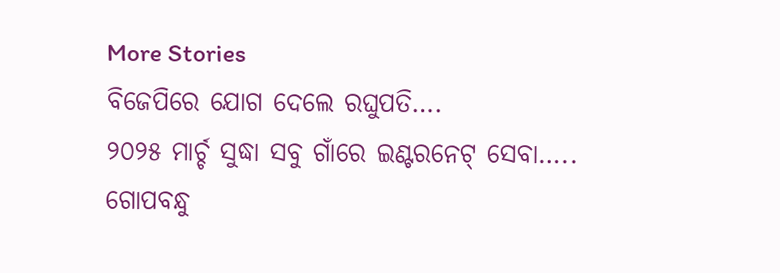More Stories
ବିଜେପିରେ ଯୋଗ ଦେଲେ ରଘୁପତି….
୨୦୨୫ ମାର୍ଚ୍ଚ ସୁଦ୍ଧା ସବୁ ଗାଁରେ ଇଣ୍ଟରନେଟ୍ ସେବା…..
ଗୋପବନ୍ଧୁ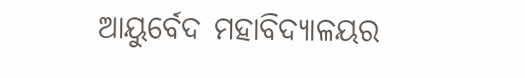ଆୟୁର୍ବେଦ ମହାବିଦ୍ୟାଳୟର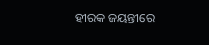ହୀରକ ଜୟନ୍ତୀରେ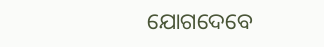ଯୋଗଦେବେ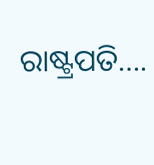ରାଷ୍ଟ୍ରପତି….